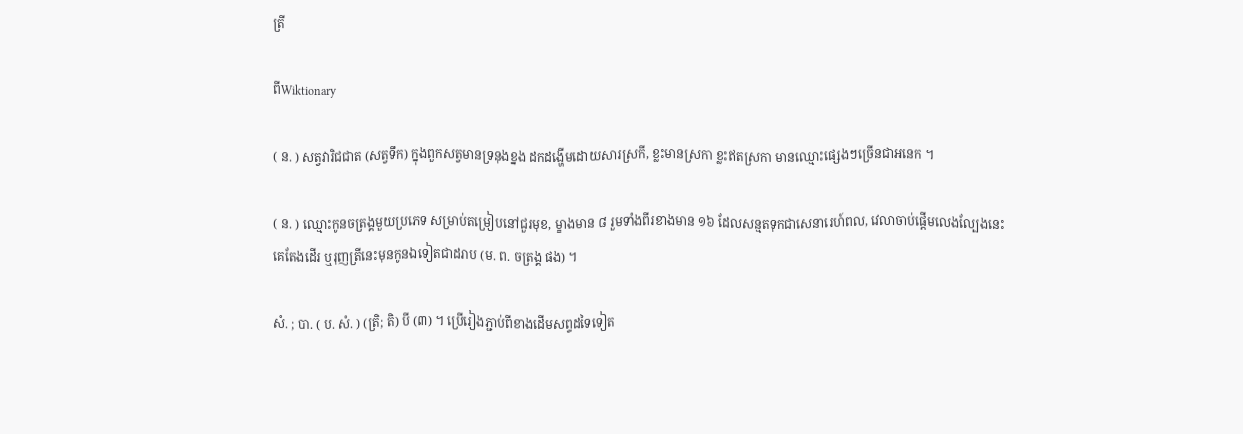ត្រី

ពីWiktionary

( ន. ) សត្វវារិជជាត (សត្វទឹក) ក្នុងពួកសត្វមានទ្រនុងខ្នង ដកដង្ហើមដោយសារស្រកី, ខ្លះមានស្រកា ខ្លះឥតស្រកា មានឈ្មោះផ្សេងៗច្រើនជាអនេក ។

( ន. ) ឈ្មោះកូនចត្រង្គមួយប្រភេទ សម្រាប់តម្រៀបនៅជួរមុខ, ម្ខាងមាន ៨ រួមទាំងពីរខាងមាន ១៦ ដែលសន្មតទុកជាសេនារេហ៍ពល, វេលាចាប់ផ្ដើមលេងល្បែងនេះ គេតែងដើរ ឬរុញត្រីនេះមុនកូនឯទៀតជាដរាប (ម. ព. ចត្រង្គ ផង) ។

សំ. ; បា. ( ប. សំ. ) (ត្រិ; តិ) បី (៣) ។ ប្រើរៀងភ្ជាប់ពីខាងដើមសព្ទដទៃទៀត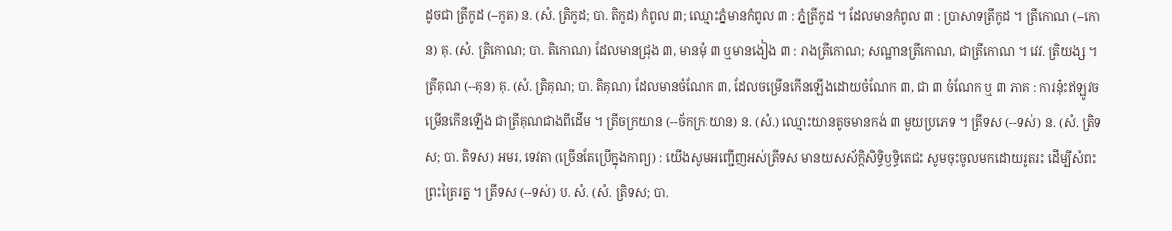ដូចជា ត្រីកូដ (--កូត) ន. (សំ. ត្រិកូដ; បា. តិកូដ) កំពូល ៣; ឈ្មោះភ្នំមានកំពូល ៣ : ភ្នំត្រីកូដ ។ ដែលមានកំពូល ៣ : ប្រាសាទត្រីកូដ ។ ត្រីកោណ (--កោន) គុ. (សំ. ត្រិកោណ; បា. តិកោណ) ដែលមានជ្រុង ៣, មានមុំ ៣ ឬមានងៀង ៣ : រាងត្រីកោណ; សណ្ឋានត្រីកោណ, ជាត្រីកោណ ។ វេវ. ត្រិយង្ស ។ ត្រីគុណ (--គុន) គុ. (សំ. ត្រិគុណ; បា. តិគុណ) ដែលមានចំណែក ៣, ដែលចម្រើនកើនឡើងដោយចំណែក ៣, ជា ៣ ចំណែក ឬ ៣ ភាគ : ការនុ៎ះឥឡូវចម្រើនកើនឡើង ជាត្រីគុណជាងពីដើម ។ ត្រីចក្រយាន (--ច័កក្រៈយាន) ន. (សំ.) ឈ្មោះយានតូចមានកង់ ៣ មួយប្រភេទ ។ ត្រីទស (--ទស់) ន. (សំ. ត្រិទស; បា. តិទស) អមរ, ទេវតា (ច្រើនតែប្រើក្នុងកាព្យ) : យើងសូមអញ្ជើញអស់ត្រីទស មានយសស័ក្កិសិទ្ធិឫទ្ធិតេជះ សូមចុះចូលមកដោយរូតរះ ដើម្បីសំពះព្រះត្រៃរត្ន ។ ត្រីទស (--ទស់) ប. សំ. (សំ. ត្រិទស; បា.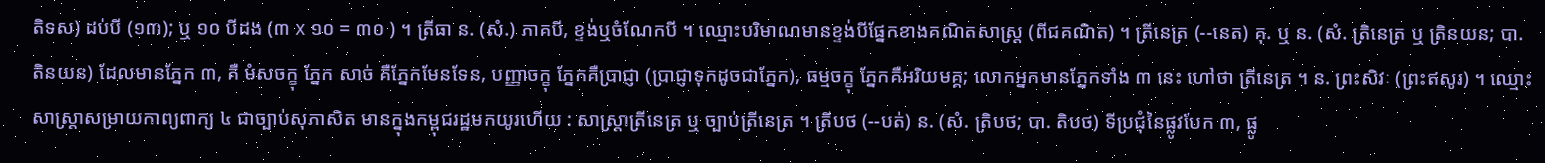តិទស) ដប់បី (១៣); ឬ ១០ បីដង (៣ x ១០ = ៣០ ) ។ ត្រីធា ន. (សំ.) ភាគបី, ខ្ទង់ឬចំណែកបី ។ ឈ្មោះបរិមាណមានខ្ទង់បីផ្នែកខាងគណិតសាស្ត្រ (ពីជគណិត) ។ ត្រីនេត្រ (--នេត) គុ. ឬ ន. (សំ. ត្រិនេត្រ ឬ ត្រិនយន; បា. តិនយន) ដែលមានភ្នែក ៣, គឺ មំសចក្ខុ ភ្នែក សាច់ គឺភ្នែកមែនទែន, បញ្ញាចក្ខុ ភ្នែកគឺប្រាជ្ញា (ប្រាជ្ញាទុកដូចជាភ្នែក), ធម្មចក្ខុ ភ្នែកគឺអរិយមគ្គ; លោកអ្នកមានភ្នែកទាំង ៣ នេះ ហៅថា ត្រីនេត្រ ។ ន. ព្រះសិវៈ (ព្រះឥសូរ) ។ ឈ្មោះសាស្រ្តាសម្រាយកាព្យពាក្យ ៤ ជាច្បាប់សុភាសិត មានក្នុងកម្ពុជរដ្ឋមកយូរហើយ : សាស្ត្រាត្រីនេត្រ ឬ ច្បាប់ត្រីនេត្រ ។ ត្រីបថ (--បត់) ន. (សំ. ត្រិបថ; បា. តិបថ) ទីប្រជុំនៃផ្លូវបែក ៣, ផ្លូ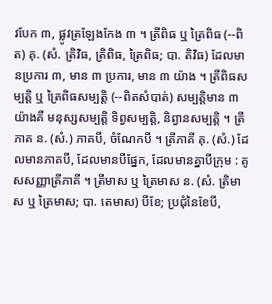វបែក ៣, ផ្លូវត្រឡែងកែង ៣ ។ ត្រីពិធ ឬ ត្រៃពិធ (--ពិត) គុ. (សំ. ត្រិវិធ, ត្រិពិធ, ត្រៃពិធ; បា. តិវិធ) ដែលមានប្រការ ៣, មាន ៣ ប្រការ, មាន ៣ យ៉ាង ។ ត្រីពិធសម្បត្តិ ឬ ត្រៃពិធសម្បត្តិ (--ពិតសំបាត់) សម្បត្តិមាន ៣ យ៉ាងគឺ មនុស្សសម្បត្តិ ទិព្វសម្បត្តិ, និព្វានសម្បត្តិ ។ ត្រីភាគ ន. (សំ.) ភាគបី, ចំណែកបី ។ ត្រីភាគី គុ. (សំ.) ដែលមានភាគបី, ដែលមានបីផ្នែក, ដែលមានគ្នាបីក្រុម : គូសសញ្ញាត្រីភាគី ។ ត្រីមាស ឬ ត្រៃមាស ន. (សំ. ត្រិមាស ឬ ត្រៃមាស; បា. តេមាស) បីខែ; ប្រជុំនៃខែបី,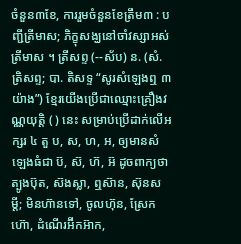ចំនួន៣ខែ, ការរួមចំនួនខែត្រឹម៣ : បញ្ជីត្រីមាស; ភិក្ខុសង្ឃនៅចាំវស្សាអស់ត្រីមាស ។ ត្រីសព្ទ (--ស័ប) ន. (សំ. ត្រិសព្ទ; បា. តិសទ្ទ “សូរសំឡេងឮ ៣ យ៉ាង”) ខ្មែរយើងប្រើជាឈ្មោះគ្រឿងវណ្ណយុត្តិ ( ) នេះ សម្រាប់ប្រើដាក់លើអក្សរ ៤ តួ ប, ស, ហ, អ, ឲ្យមានសំឡេងធំជា ប៊, ស៊, ហ៊, អ៊ ដូចពាក្យថា ត្បូងប៊ុត, ស៊ងស្លា, ឮស៊ាន, ស៊ុនសម្ដី; មិនហ៊ានទៅ, ចូលហ៊ុន, ស្រែកហ៊ោ, ដំណើរអ៊‌ីកអ៊ាក,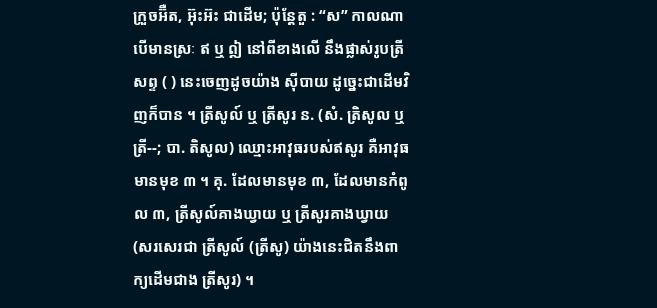ក្រួចអ៊‌ឺត, អ៊ុះអ៊ះ ជាដើម; ប៉ុន្ដែតួ : “ស” កាលណាបើមានស្រៈ ឥ ឬ ឦ នៅពីខាងលើ នឹងផ្លាស់រូបត្រីសព្ទ ( ) នេះចេញដូចយ៉ាង ស៊ីបាយ ដូច្នេះជាដើមវិញក៏បាន ។ ត្រីសូល៍ ឬ ត្រីសូរ ន. (សំ. ត្រិសូល ឬ ត្រី--; បា. តិសូល) ឈ្មោះអាវុធរបស់ឥសូរ គឺអាវុធមានមុខ ៣ ។ គុ. ដែលមានមុខ ៣, ដែលមានកំពូល ៣, ត្រីសូល៍គាងឃ្វាយ ឬ ត្រីសូរគាងឃ្វាយ (សរសេរជា ត្រីសូល៍ (ត្រីសូ) យ៉ាងនេះជិតនឹងពាក្យដើមជាង ត្រីសូរ) ។